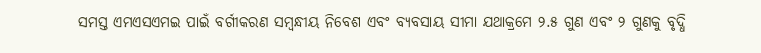ସମସ୍ତ ଏମଏସଏମଇ ପାଇଁ ବର୍ଗୀକରଣ ସମ୍ବନ୍ଧୀୟ ନିବେଶ ଏବଂ ବ୍ୟବସାୟ ସୀମା ଯଥାକ୍ରମେ ୨.୫ ଗୁଣ ଏବଂ ୨ ଗୁଣକୁ ବୃଦ୍ଧି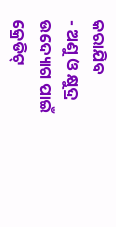କରାଯିବ
- ଅଣୁ ଓ କ୍ଷୁଦ୍ର ଉଦ୍ୟୋଗ ପାଇଁ କ୍ରେଡିଟ୍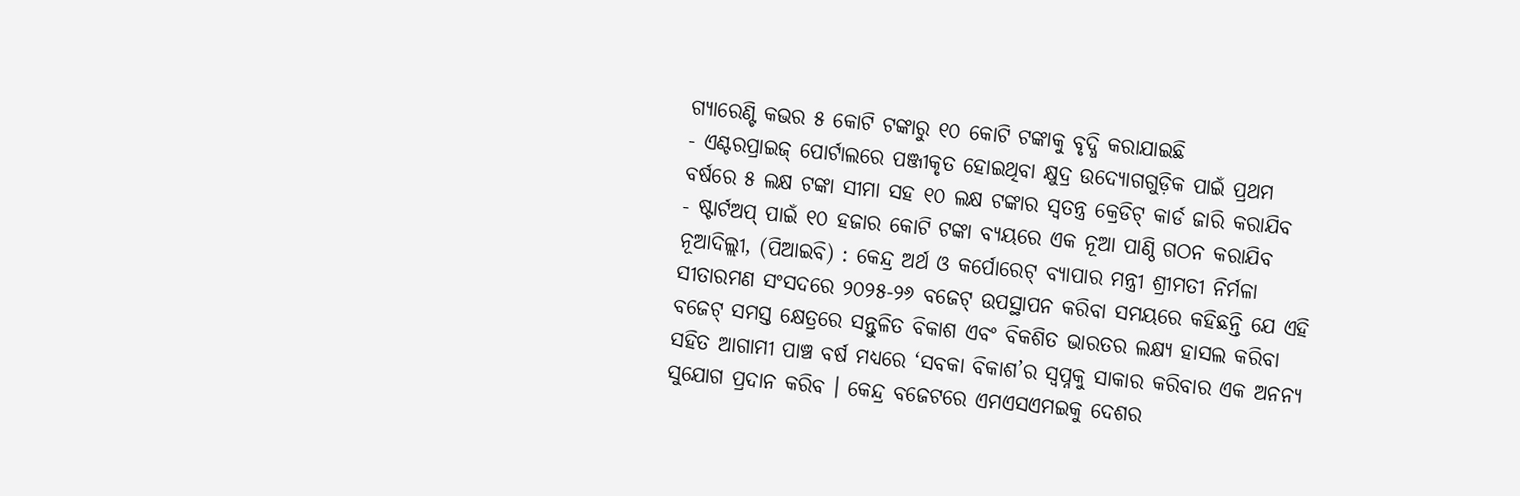ଗ୍ୟାରେଣ୍ଟି କଭର ୫ କୋଟି ଟଙ୍କାରୁ ୧୦ କୋଟି ଟଙ୍କାକୁ ବୃଦ୍ଧି କରାଯାଇଛି
- ଏଣ୍ଟରପ୍ରାଇଜ୍ ପୋର୍ଟାଲରେ ପଞ୍ଜୀକୃତ ହୋଇଥିବା କ୍ଷୁଦ୍ର ଉଦ୍ୟୋଗଗୁଡ଼ିକ ପାଇଁ ପ୍ରଥମ ବର୍ଷରେ ୫ ଲକ୍ଷ ଟଙ୍କା ସୀମା ସହ ୧୦ ଲକ୍ଷ ଟଙ୍କାର ସ୍ୱତନ୍ତ୍ର କ୍ରେଡିଟ୍ କାର୍ଡ ଜାରି କରାଯିବ
- ଷ୍ଟାର୍ଟଅପ୍ ପାଇଁ ୧୦ ହଜାର କୋଟି ଟଙ୍କା ବ୍ୟୟରେ ଏକ ନୂଆ ପାଣ୍ଠି ଗଠନ କରାଯିବ
ନୂଆଦିଲ୍ଲୀ, (ପିଆଇବି) : କେନ୍ଦ୍ର ଅର୍ଥ ଓ କର୍ପୋରେଟ୍ ବ୍ୟାପାର ମନ୍ତ୍ରୀ ଶ୍ରୀମତୀ ନିର୍ମଳା ସୀତାରମଣ ସଂସଦରେ ୨୦୨୫-୨୬ ବଜେଟ୍ ଉପସ୍ଥାପନ କରିବା ସମୟରେ କହିଛନ୍ତି ଯେ ଏହି ବଜେଟ୍ ସମସ୍ତ କ୍ଷେତ୍ରରେ ସନ୍ତୁଳିତ ବିକାଶ ଏବଂ ବିକଶିତ ଭାରତର ଲକ୍ଷ୍ୟ ହାସଲ କରିବା ସହିତ ଆଗାମୀ ପାଞ୍ଚ ବର୍ଷ ମଧ୍ୟରେ ‘ସବକା ବିକାଶ’ର ସ୍ୱପ୍ନକୁ ସାକାର କରିବାର ଏକ ଅନନ୍ୟ ସୁଯୋଗ ପ୍ରଦାନ କରିବ । କେନ୍ଦ୍ର ବଜେଟରେ ଏମଏସଏମଇକୁ ଦେଶର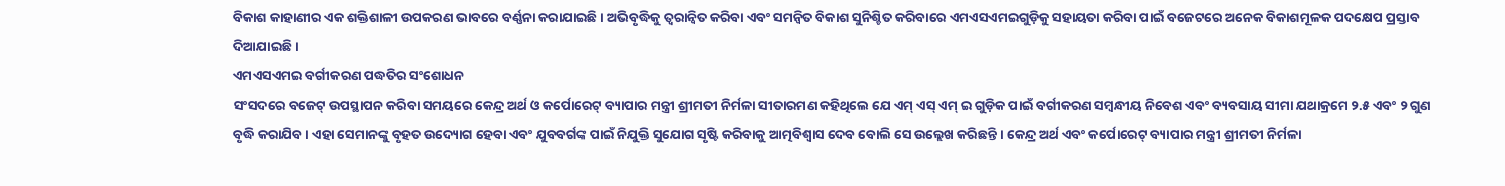ବିକାଶ କାହାଣୀର ଏକ ଶକ୍ତିଶାଳୀ ଉପକରଣ ଭାବରେ ବର୍ଣ୍ଣନା କରାଯାଇଛି । ଅଭିବୃଦ୍ଧିକୁ ତ୍ୱରାନ୍ୱିତ କରିବା ଏବଂ ସମନ୍ୱିତ ବିକାଶ ସୁନିଶ୍ଚିତ କରିବାରେ ଏମଏସଏମଇଗୁଡ଼ିକୁ ସହାୟତା କରିବା ପାଇଁ ବଜେଟରେ ଅନେକ ବିକାଶମୂଳକ ପଦକ୍ଷେପ ପ୍ରସ୍ତାବ ଦିଆଯାଇଛି ।
ଏମଏସଏମଇ ବର୍ଗୀକରଣ ପଦ୍ଧତିର ସଂଶୋଧନ
ସଂସଦରେ ବଜେଟ୍ ଉପସ୍ଥାପନ କରିବା ସମୟରେ କେନ୍ଦ୍ର ଅର୍ଥ ଓ କର୍ପୋରେଟ୍ ବ୍ୟାପାର ମନ୍ତ୍ରୀ ଶ୍ରୀମତୀ ନିର୍ମଳା ସୀତାରମଣ କହିଥିଲେ ଯେ ଏମ୍ ଏସ୍ ଏମ୍ ଇ ଗୁଡ଼ିକ ପାଇଁ ବର୍ଗୀକରଣ ସମ୍ବନ୍ଧୀୟ ନିବେଶ ଏବଂ ବ୍ୟବସାୟ ସୀମା ଯଥାକ୍ରମେ ୨.୫ ଏବଂ ୨ ଗୁଣ ବୃଦ୍ଧି କରାଯିବ । ଏହା ସେମାନଙ୍କୁ ବୃହତ ଉଦ୍ୟୋଗ ହେବା ଏବଂ ଯୁବବର୍ଗଙ୍କ ପାଇଁ ନିଯୁକ୍ତି ସୁଯୋଗ ସୃଷ୍ଟି କରିବାକୁ ଆତ୍ମବିଶ୍ୱାସ ଦେବ ବୋଲି ସେ ଉଲ୍ଲେଖ କରିଛନ୍ତି । କେନ୍ଦ୍ର ଅର୍ଥ ଏବଂ କର୍ପୋରେଟ୍ ବ୍ୟାପାର ମନ୍ତ୍ରୀ ଶ୍ରୀମତୀ ନିର୍ମଳା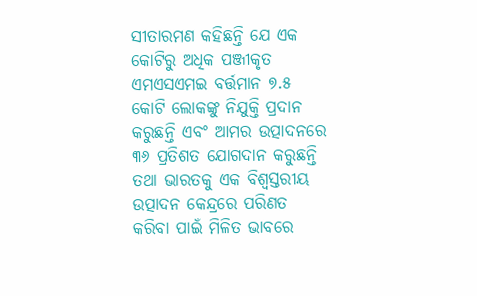ସୀତାରମଣ କହିଛନ୍ତି ଯେ ଏକ କୋଟିରୁ ଅଧିକ ପଞ୍ଜୀକୃତ ଏମଏସଏମଇ ବର୍ତ୍ତମାନ ୭.୫ କୋଟି ଲୋକଙ୍କୁ ନିଯୁକ୍ତି ପ୍ରଦାନ କରୁଛନ୍ତି ଏବଂ ଆମର ଉତ୍ପାଦନରେ ୩୬ ପ୍ରତିଶତ ଯୋଗଦାନ କରୁଛନ୍ତି ତଥା ଭାରତକୁ ଏକ ବିଶ୍ୱସ୍ତରୀୟ ଉତ୍ପାଦନ କେନ୍ଦ୍ରରେ ପରିଣତ କରିବା ପାଇଁ ମିଳିତ ଭାବରେ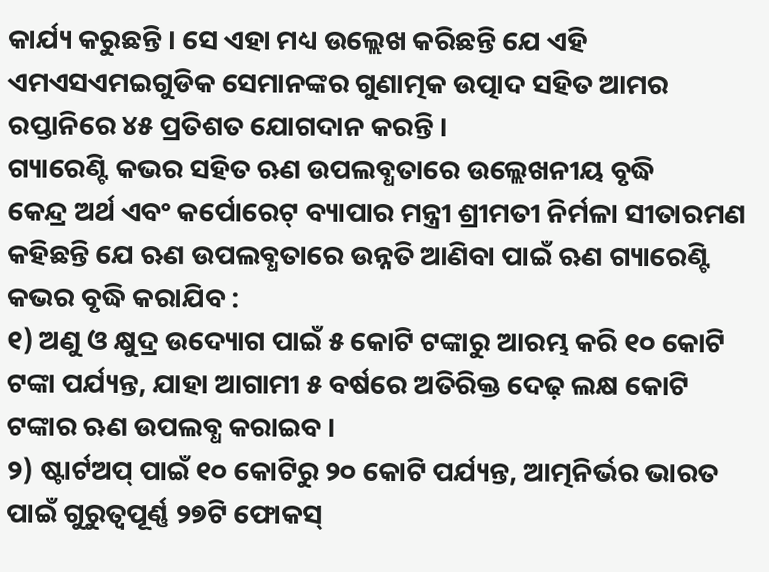କାର୍ଯ୍ୟ କରୁଛନ୍ତି । ସେ ଏହା ମଧ୍ୟ ଉଲ୍ଲେଖ କରିଛନ୍ତି ଯେ ଏହି ଏମଏସଏମଇଗୁଡିକ ସେମାନଙ୍କର ଗୁଣାତ୍ମକ ଉତ୍ପାଦ ସହିତ ଆମର ରପ୍ତାନିରେ ୪୫ ପ୍ରତିଶତ ଯୋଗଦାନ କରନ୍ତି ।
ଗ୍ୟାରେଣ୍ଟି କଭର ସହିତ ଋଣ ଉପଲବ୍ଧତାରେ ଉଲ୍ଲେଖନୀୟ ବୃଦ୍ଧି
କେନ୍ଦ୍ର ଅର୍ଥ ଏବଂ କର୍ପୋରେଟ୍ ବ୍ୟାପାର ମନ୍ତ୍ରୀ ଶ୍ରୀମତୀ ନିର୍ମଳା ସୀତାରମଣ କହିଛନ୍ତି ଯେ ଋଣ ଉପଲବ୍ଧତାରେ ଉନ୍ନତି ଆଣିବା ପାଇଁ ଋଣ ଗ୍ୟାରେଣ୍ଟି କଭର ବୃଦ୍ଧି କରାଯିବ :
୧) ଅଣୁ ଓ କ୍ଷୁଦ୍ର ଉଦ୍ୟୋଗ ପାଇଁ ୫ କୋଟି ଟଙ୍କାରୁ ଆରମ୍ଭ କରି ୧୦ କୋଟି ଟଙ୍କା ପର୍ଯ୍ୟନ୍ତ, ଯାହା ଆଗାମୀ ୫ ବର୍ଷରେ ଅତିରିକ୍ତ ଦେଢ଼ ଲକ୍ଷ କୋଟି ଟଙ୍କାର ଋଣ ଉପଲବ୍ଧ କରାଇବ ।
୨) ଷ୍ଟାର୍ଟଅପ୍ ପାଇଁ ୧୦ କୋଟିରୁ ୨୦ କୋଟି ପର୍ଯ୍ୟନ୍ତ, ଆତ୍ମନିର୍ଭର ଭାରତ ପାଇଁ ଗୁରୁତ୍ୱପୂର୍ଣ୍ଣ ୨୭ଟି ଫୋକସ୍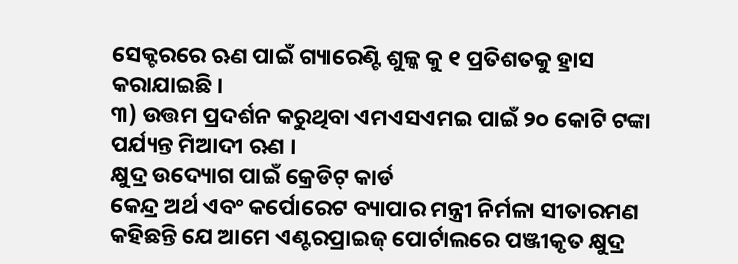ସେକ୍ଟରରେ ଋଣ ପାଇଁ ଗ୍ୟାରେଣ୍ଟି ଶୁଳ୍କ କୁ ୧ ପ୍ରତିଶତକୁ ହ୍ରାସ କରାଯାଇଛି ।
୩) ଉତ୍ତମ ପ୍ରଦର୍ଶନ କରୁଥିବା ଏମଏସଏମଇ ପାଇଁ ୨୦ କୋଟି ଟଙ୍କା ପର୍ଯ୍ୟନ୍ତ ମିଆଦୀ ଋଣ ।
କ୍ଷୁଦ୍ର ଉଦ୍ୟୋଗ ପାଇଁ କ୍ରେଡିଟ୍ କାର୍ଡ
କେନ୍ଦ୍ର ଅର୍ଥ ଏବଂ କର୍ପୋରେଟ ବ୍ୟାପାର ମନ୍ତ୍ରୀ ନିର୍ମଳା ସୀତାରମଣ କହିଛନ୍ତି ଯେ ଆମେ ଏଣ୍ଟରପ୍ରାଇଜ୍ ପୋର୍ଟାଲରେ ପଞ୍ଜୀକୃତ କ୍ଷୁଦ୍ର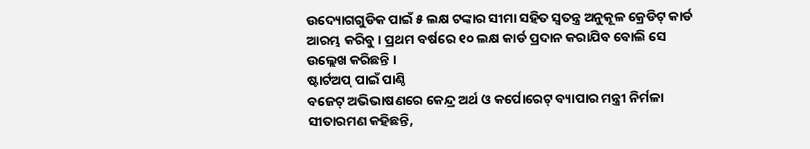ଉଦ୍ୟୋଗଗୁଡିକ ପାଇଁ ୫ ଲକ୍ଷ ଟଙ୍କାର ସୀମା ସହିତ ସ୍ୱତନ୍ତ୍ର ଅନୁକୂଳ କ୍ରେଡିଟ୍ କାର୍ଡ ଆରମ୍ଭ କରିବୁ । ପ୍ରଥମ ବର୍ଷରେ ୧୦ ଲକ୍ଷ କାର୍ଡ ପ୍ରଦାନ କରାଯିବ ବୋଲି ସେ ଉଲ୍ଲେଖ କରିଛନ୍ତି ।
ଷ୍ଟାର୍ଟଅପ୍ ପାଇଁ ପାଣ୍ଠି
ବଜେଟ୍ ଅଭିଭାଷଣରେ କେନ୍ଦ୍ର ଅର୍ଥ ଓ କର୍ପୋରେଟ୍ ବ୍ୟାପାର ମନ୍ତ୍ରୀ ନିର୍ମଳା ସୀତାରମଣ କହିଛନ୍ତି,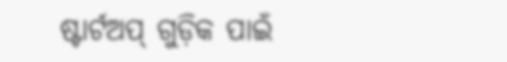ଷ୍ଟାର୍ଟଅପ୍ ଗୁଡ଼ିକ ପାଇଁ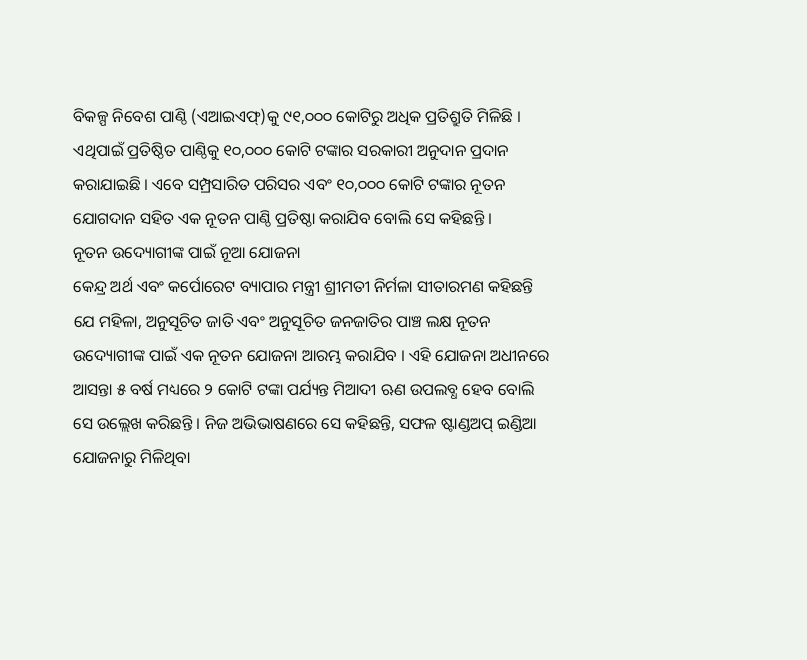ବିକଳ୍ପ ନିବେଶ ପାଣ୍ଠି (ଏଆଇଏଫ୍)କୁ ୯୧,୦୦୦ କୋଟିରୁ ଅଧିକ ପ୍ରତିଶ୍ରୁତି ମିଳିଛି । ଏଥିପାଇଁ ପ୍ରତିଷ୍ଠିତ ପାଣ୍ଠିକୁ ୧୦,୦୦୦ କୋଟି ଟଙ୍କାର ସରକାରୀ ଅନୁଦାନ ପ୍ରଦାନ କରାଯାଇଛି । ଏବେ ସମ୍ପ୍ରସାରିତ ପରିସର ଏବଂ ୧୦,୦୦୦ କୋଟି ଟଙ୍କାର ନୂତନ ଯୋଗଦାନ ସହିତ ଏକ ନୂତନ ପାଣ୍ଠି ପ୍ରତିଷ୍ଠା କରାଯିବ ବୋଲି ସେ କହିଛନ୍ତି ।
ନୂତନ ଉଦ୍ୟୋଗୀଙ୍କ ପାଇଁ ନୂଆ ଯୋଜନା
କେନ୍ଦ୍ର ଅର୍ଥ ଏବଂ କର୍ପୋରେଟ ବ୍ୟାପାର ମନ୍ତ୍ରୀ ଶ୍ରୀମତୀ ନିର୍ମଳା ସୀତାରମଣ କହିଛନ୍ତି ଯେ ମହିଳା, ଅନୁସୂଚିତ ଜାତି ଏବଂ ଅନୁସୂଚିତ ଜନଜାତିର ପାଞ୍ଚ ଲକ୍ଷ ନୂତନ ଉଦ୍ୟୋଗୀଙ୍କ ପାଇଁ ଏକ ନୂତନ ଯୋଜନା ଆରମ୍ଭ କରାଯିବ । ଏହି ଯୋଜନା ଅଧୀନରେ ଆସନ୍ତା ୫ ବର୍ଷ ମଧ୍ୟରେ ୨ କୋଟି ଟଙ୍କା ପର୍ଯ୍ୟନ୍ତ ମିଆଦୀ ଋଣ ଉପଲବ୍ଧ ହେବ ବୋଲି ସେ ଉଲ୍ଲେଖ କରିଛନ୍ତି । ନିଜ ଅଭିଭାଷଣରେ ସେ କହିଛନ୍ତି, ସଫଳ ଷ୍ଟାଣ୍ଡଅପ୍ ଇଣ୍ଡିଆ ଯୋଜନାରୁ ମିଳିଥିବା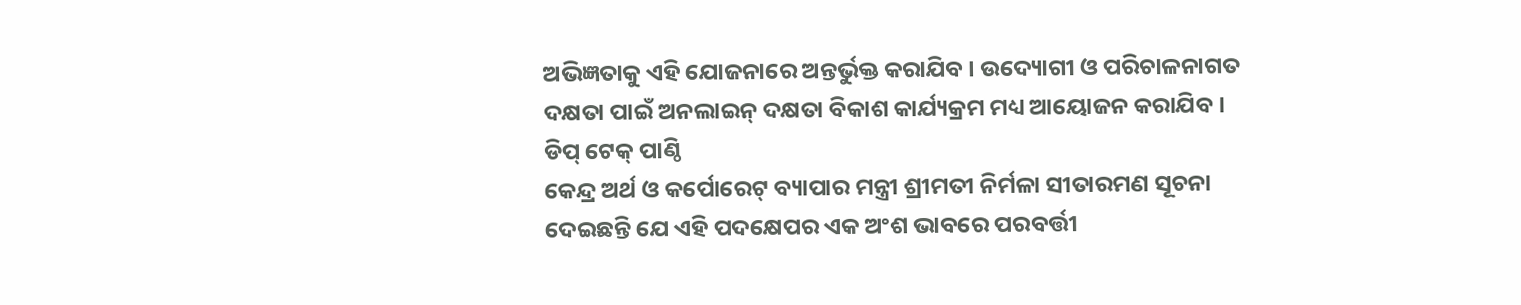ଅଭିଜ୍ଞତାକୁ ଏହି ଯୋଜନାରେ ଅନ୍ତର୍ଭୁକ୍ତ କରାଯିବ । ଉଦ୍ୟୋଗୀ ଓ ପରିଚାଳନାଗତ ଦକ୍ଷତା ପାଇଁ ଅନଲାଇନ୍ ଦକ୍ଷତା ବିକାଶ କାର୍ଯ୍ୟକ୍ରମ ମଧ୍ୟ ଆୟୋଜନ କରାଯିବ ।
ଡିପ୍ ଟେକ୍ ପାଣ୍ଠି
କେନ୍ଦ୍ର ଅର୍ଥ ଓ କର୍ପୋରେଟ୍ ବ୍ୟାପାର ମନ୍ତ୍ରୀ ଶ୍ରୀମତୀ ନିର୍ମଳା ସୀତାରମଣ ସୂଚନା ଦେଇଛନ୍ତି ଯେ ଏହି ପଦକ୍ଷେପର ଏକ ଅଂଶ ଭାବରେ ପରବର୍ତ୍ତୀ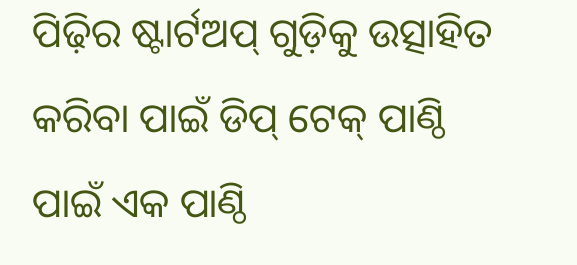ପିଢ଼ିର ଷ୍ଟାର୍ଟଅପ୍ ଗୁଡ଼ିକୁ ଉତ୍ସାହିତ କରିବା ପାଇଁ ଡିପ୍ ଟେକ୍ ପାଣ୍ଠି ପାଇଁ ଏକ ପାଣ୍ଠି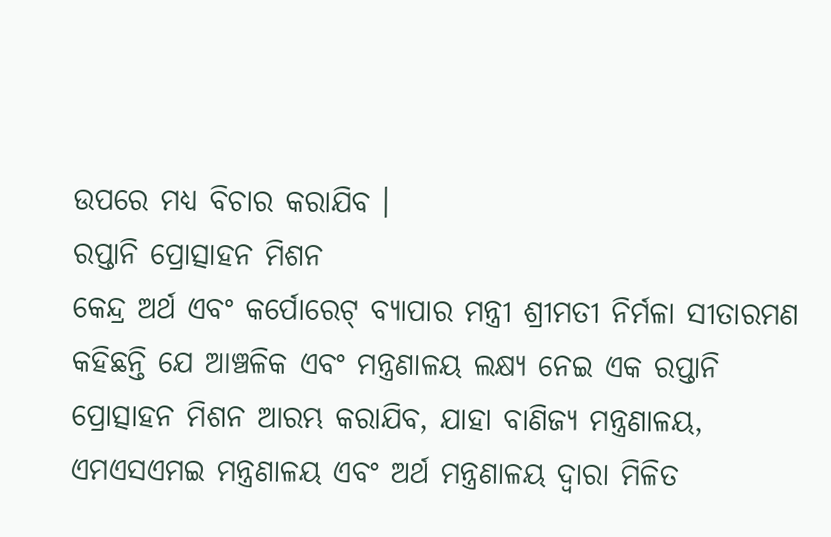ଉପରେ ମଧ୍ୟ ବିଚାର କରାଯିବ ।
ରପ୍ତାନି ପ୍ରୋତ୍ସାହନ ମିଶନ
କେନ୍ଦ୍ର ଅର୍ଥ ଏବଂ କର୍ପୋରେଟ୍ ବ୍ୟାପାର ମନ୍ତ୍ରୀ ଶ୍ରୀମତୀ ନିର୍ମଳା ସୀତାରମଣ କହିଛନ୍ତି ଯେ ଆଞ୍ଚଳିକ ଏବଂ ମନ୍ତ୍ରଣାଳୟ ଲକ୍ଷ୍ୟ ନେଇ ଏକ ରପ୍ତାନି ପ୍ରୋତ୍ସାହନ ମିଶନ ଆରମ୍ଭ କରାଯିବ, ଯାହା ବାଣିଜ୍ୟ ମନ୍ତ୍ରଣାଳୟ, ଏମଏସଏମଇ ମନ୍ତ୍ରଣାଳୟ ଏବଂ ଅର୍ଥ ମନ୍ତ୍ରଣାଳୟ ଦ୍ୱାରା ମିଳିତ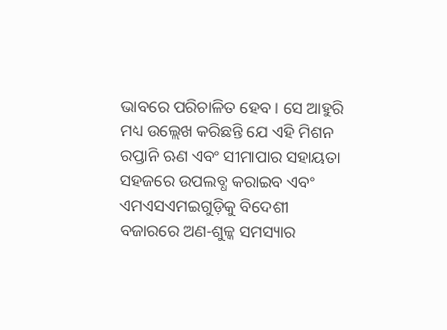ଭାବରେ ପରିଚାଳିତ ହେବ । ସେ ଆହୁରି ମଧ୍ୟ ଉଲ୍ଲେଖ କରିଛନ୍ତି ଯେ ଏହି ମିଶନ ରପ୍ତାନି ଋଣ ଏବଂ ସୀମାପାର ସହାୟତା ସହଜରେ ଉପଲବ୍ଧ କରାଇବ ଏବଂ ଏମଏସଏମଇଗୁଡ଼ିକୁ ବିଦେଶୀ ବଜାରରେ ଅଣ-ଶୁଳ୍କ ସମସ୍ୟାର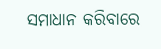ସମାଧାନ କରିବାରେ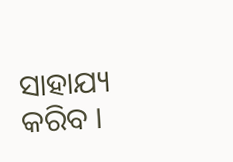ସାହାଯ୍ୟ କରିବ ।